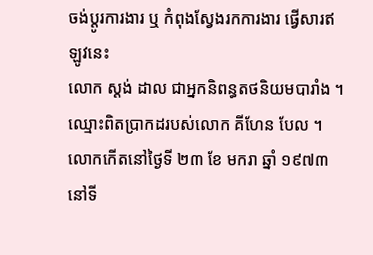ចង់ប្តូរការងារ ឬ កំពុងស្វែងរកការងារ ផ្វើសារឥឡូវនេះ
លោក ស្តង់ ដាល ជាអ្នកនិពន្ធតថនិយមបារាំង ។ ឈ្មោះពិតប្រាកដរបស់លោក គីហែន បែល ។ លោកកើតនៅថ្ងៃទី ២៣ ខែ មករា ឆ្នាំ ១៩៧៣ នៅទី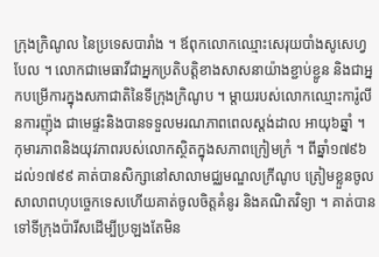ក្រុងក្រិណូល នៃប្រទេសបារាំង ។ ឪពុកលោកឈ្មោះសេរុយបាំងសូសេហ្វបែល ។ លោកជាមេធាវីជាអ្នកប្រតិបត្តិខាងសាសនាយ៉ាងខ្ជាប់ខ្ជូន និងជាអ្នកបម្រើការក្នុងសភាជាតិនៃទីក្រុងក្រិណូប ។ ម្តាយរបស់លោកឈ្មោះការ៉ូលីនការញ៉ុង ជាមេផ្ទះនិងបានទទួលមរណភាពពេលស្តង់ដាល អាយុ៦ឆ្នាំ ។
កុមារភាពនិងយុវភាពរបស់លោកស្ថិតក្នុងសភាពក្រៀមក្រំ ។ ពីឆ្នាំ១៧៩៦ ដល់១៧៩៩ គាត់បានសិក្សានៅសាលាមជ្ឈមណ្ឌលក្រីណូប ត្រៀមខ្លួនចូលសាលាពហុបច្ចេកទេសហើយគាត់ចូលចិត្តគំនូរ និងគណិតវិទ្យា ។ គាត់បានទៅទីក្រុងប៉ារីសដើម្បីប្រឡងតែមិន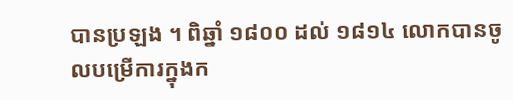បានប្រឡង ។ ពិឆ្នាំ ១៨០០ ដល់ ១៨១៤ លោកបានចូលបម្រើការក្នុងក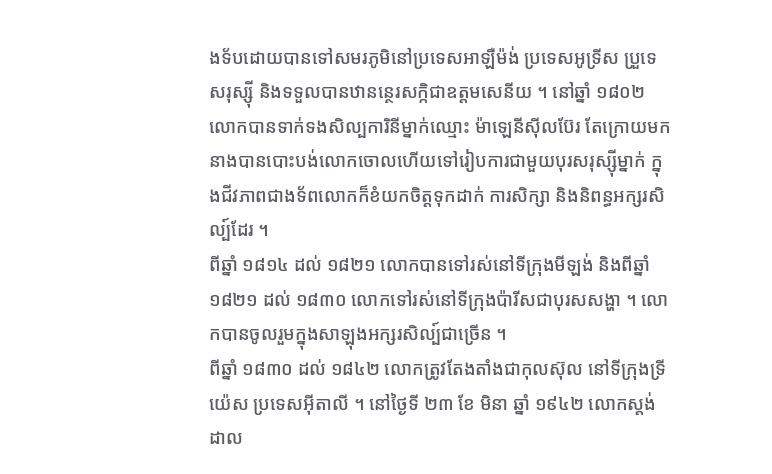ងទ័បដោយបានទៅសមរភូមិនៅប្រទេសអាឡឺម៉ង់ ប្រទេសអូទ្រីស ប្រួទេសរុស្ស៊ី និងទទួលបានឋានន្ថេរសក្កិជាឧត្តមសេនីយ ។ នៅឆ្នាំ ១៨០២ លោកបានទាក់ទងសិល្បការិនីម្នាក់ឈ្មោះ ម៉ាឡេនីស៊ីលប៊ែរ តែក្រោយមកនាងបានបោះបង់លោកចោលហើយទៅរៀបការជាមួយបុរសរុស្ស៊ីម្នាក់ ក្នុងជីវភាពជាងទ័ពលោកក៏ខំយកចិត្តទុកដាក់ ការសិក្សា និងនិពន្ធអក្សរសិល្ប៍ដែរ ។
ពីឆ្នាំ ១៨១៤ ដល់ ១៨២១ លោកបានទៅរស់នៅទីក្រុងមីឡង់ និងពីឆ្នាំ ១៨២១ ដល់ ១៨៣០ លោកទៅរស់នៅទីក្រុងប៉ារីសជាបុរសសង្ហា ។ លោកបានចូលរួមក្នុងសាឡុងអក្សរសិល្ប៍ជាច្រើន ។
ពីឆ្នាំ ១៨៣០ ដល់ ១៨៤២ លោកត្រូវតែងតាំងជាកុលស៊ុល នៅទីក្រុងទី្រយ៉េស ប្រទេសអ៊ីតាលី ។ នៅថ្ងៃទី ២៣ ខែ មិនា ឆ្នាំ ១៩៤២ លោកស្តង់ដាល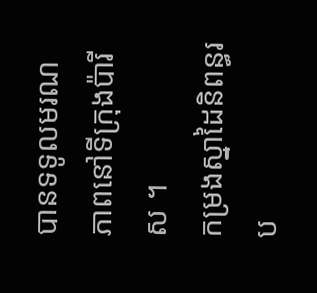បានទទូលមរណភាពនៅទីក្រុងប៉ារីស ។
កម្រងស្នាដៃនិពន្ធរប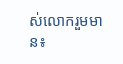ស់លោករួមមាន៖